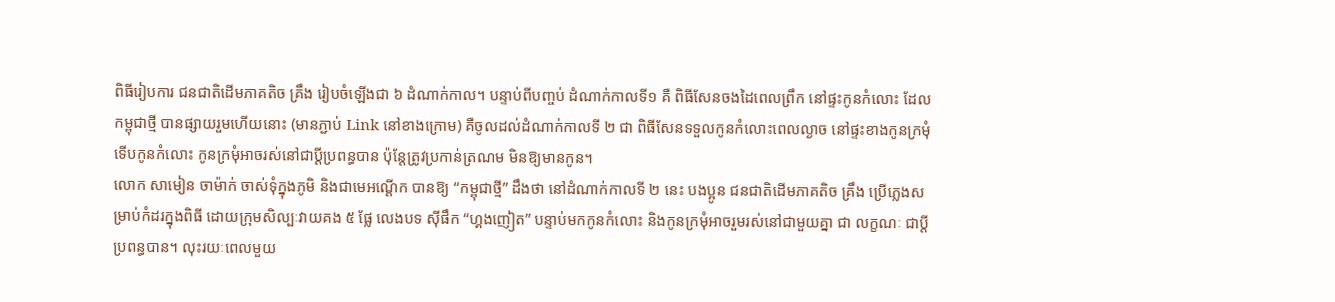ពិធីរៀបការ ជនជាតិដើមភាគតិច គ្រឹង រៀបចំឡើងជា ៦ ដំណាក់កាល។ បន្ទាប់ពីបញ្ចប់ ដំណាក់កាលទី១ គឺ ពិធីសែនចងដៃពេលព្រឹក នៅផ្ទះកូនកំលោះ ដែល កម្ពុជាថ្មី បានផ្សាយរួមហើយនោះ (មានភ្ជាប់ Link នៅខាងក្រោម) គឺចូលដល់ដំណាក់កាលទី ២ ជា ពិធីសែនទទួលកូនកំលោះពេលល្ងាច នៅផ្ទះខាងកូនក្រមុំ ទើបកូនកំលោះ កូនក្រមុំអាចរស់នៅជាប្ដីប្រពន្ធបាន ប៉ុន្តែត្រូវប្រកាន់ត្រណម មិនឱ្យមានកូន។
លោក សាមៀន ចាម៉ាក់ ចាស់ទុំក្នុងភូមិ និងជាមេអណ្ដើក បានឱ្យ “កម្ពុជាថ្មី” ដឹងថា នៅដំណាក់កាលទី ២ នេះ បងប្អូន ជនជាតិដើមភាគតិច គ្រឹង ប្រើភ្លេងសម្រាប់កំដរក្នុងពិធី ដោយក្រុមសិល្បៈវាយគង ៥ ផ្លែ លេងបទ ស៊ីផឹក “ហ្គងញៀត” បន្ទាប់មកកូនកំលោះ និងកូនក្រមុំអាចរួមរស់នៅជាមួយគ្នា ជា លក្ខណៈ ជាប្តីប្រពន្ធបាន។ លុះរយៈពេលមួយ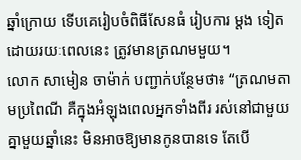ឆ្នាំក្រោយ ទើបគេរៀបចំពិធីសែនធំ រៀបការ ម្តង ទៀត ដោយរយៈពេលនេះ ត្រូវមានត្រណមមួយ។
លោក សាមៀន ចាម៉ាក់ បញ្ជាក់បន្ថែមថា៖ “ត្រណមតាមប្រពៃណី គឺក្នុងអំឡុងពេលអ្នកទាំងពីរ រស់នៅជាមួយគ្នាមួយឆ្នាំនេះ មិនអាចឱ្យមានកូនបានទេ តែបើ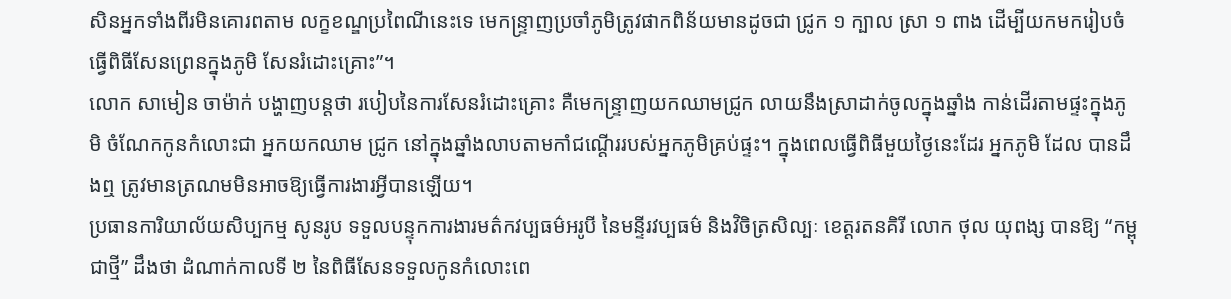សិនអ្នកទាំងពីរមិនគោរពតាម លក្ខខណ្ឌប្រពៃណីនេះទេ មេកន្ទ្រាញប្រចាំភូមិត្រូវផាកពិន័យមានដូចជា ជ្រូក ១ ក្បាល ស្រា ១ ពាង ដើម្បីយកមករៀបចំធ្វើពិធីសែនព្រេនក្នុងភូមិ សែនរំដោះគ្រោះ”។
លោក សាមៀន ចាម៉ាក់ បង្ហាញបន្តថា របៀបនៃការសែនរំដោះគ្រោះ គឺមេកន្រ្ទាញយកឈាមជ្រូក លាយនឹងស្រាដាក់ចូលក្នុងឆ្នាំង កាន់ដើរតាមផ្ទះក្នុងភូមិ ចំណែកកូនកំលោះជា អ្នកយកឈាម ជ្រូក នៅក្នុងឆ្នាំងលាបតាមកាំជណ្តើររបស់អ្នកភូមិគ្រប់ផ្ទះ។ ក្នុងពេលធ្វើពិធីមួយថ្ងៃនេះដែរ អ្នកភូមិ ដែល បានដឹងឮ ត្រូវមានត្រណមមិនអាចឱ្យធ្វើការងារអ្វីបានឡើយ។
ប្រធានការិយាល័យសិប្បកម្ម សូនរូប ទទួលបន្ទុកការងារមត៌កវប្បធម៌អរូបី នៃមន្ទីរវប្បធម៌ និងវិចិត្រសិល្បៈ ខេត្តរតនគិរី លោក ថុល យុពង្ស បានឱ្យ “កម្ពុជាថ្មី” ដឹងថា ដំណាក់កាលទី ២ នៃពិធីសែនទទួលកូនកំលោះពេ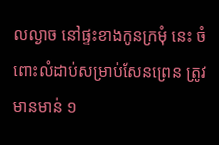លល្ងាច នៅផ្ទះខាងកូនក្រមុំ នេះ ចំពោះលំដាប់សម្រាប់សែនព្រេន ត្រូវមានមាន់ ១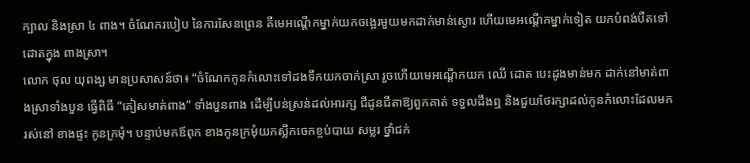ក្បាល និងស្រា ៤ ពាង។ ចំណែករបៀប នៃការសែនព្រេន គឺមេអណ្ដើកម្នាក់យកចង្អេរមួយមកដាក់មាន់ស្ងោរ ហើយមេអណ្ដើកម្នាក់ទៀត យកបំពង់បឺតទៅដោតក្នុង ពាងស្រា។
លោក ថុល យុពង្ស មានប្រសាសន៍ថា៖ “ចំណែកកូនកំលោះទៅដងទឹកយកចាក់ស្រា រួចហើយមេអណ្ដើកយក ឈើ ដោត បេះដូងមាន់មក ដាក់នៅមាត់ពាងស្រាទាំងបួន ធ្វើពិធី “គៀសមាត់ពាង” ទាំងបួនពាង ដើម្បីបន់ស្រន់ដល់អារក្ស ជីដូនជីតាឱ្យពួកគាត់ ទទួលដឹងឮ និងជួយថែរក្សាដល់កូនកំលោះដែលមករស់នៅ ខាងផ្ទះ កូនក្រមុំ។ បន្ទាប់មកឪពុក ខាងកូនក្រមុំយកស្លឹកចេកខ្ចប់បាយ សម្លរ ថ្នាំជក់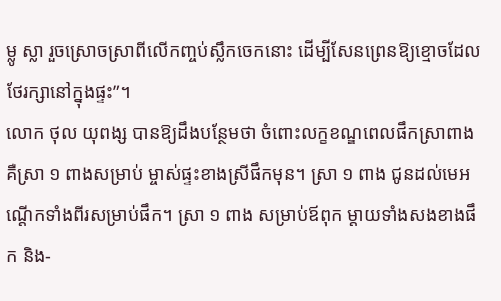ម្លូ ស្លា រួចស្រោចស្រាពីលើកញ្ចប់ស្លឹកចេកនោះ ដើម្បីសែនព្រេនឱ្យខ្មោចដែល ថែរក្សានៅក្នុងផ្ទះ”។
លោក ថុល យុពង្ស បានឱ្យដឹងបន្ថែមថា ចំពោះលក្ខខណ្ឌពេលផឹកស្រាពាង គឺស្រា ១ ពាងសម្រាប់ ម្ចាស់ផ្ទះខាងស្រីផឹកមុន។ ស្រា ១ ពាង ជូនដល់មេអណ្តើកទាំងពីរសម្រាប់ផឹក។ ស្រា ១ ពាង សម្រាប់ឪពុក ម្តាយទាំងសងខាងផឹក និង-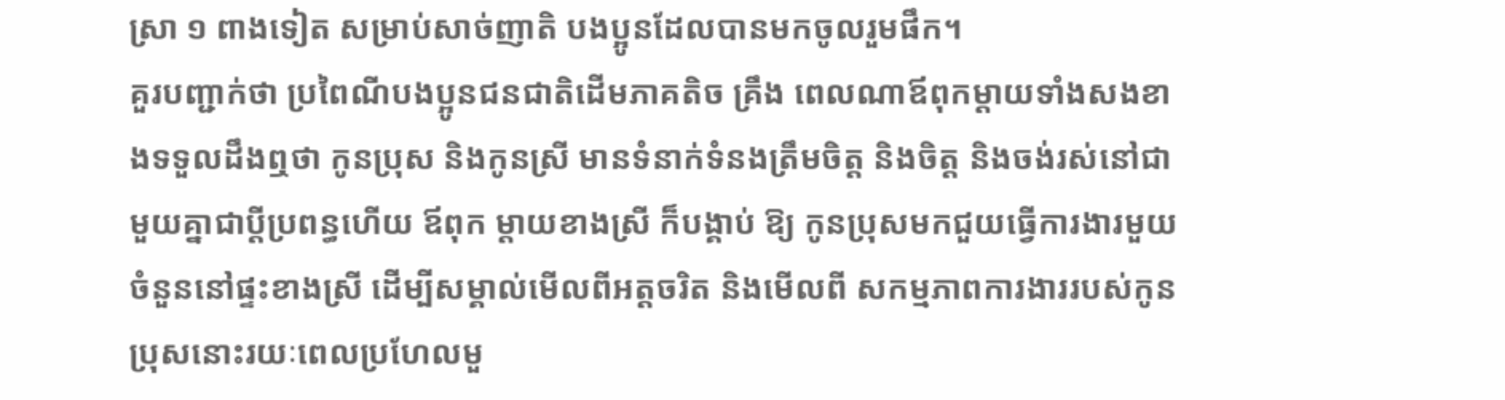ស្រា ១ ពាងទៀត សម្រាប់សាច់ញាតិ បងប្អូនដែលបានមកចូលរួមផឹក។
គួរបញ្ជាក់ថា ប្រពៃណីបងប្អូនជនជាតិដើមភាគតិច គ្រឹង ពេលណាឪពុកម្តាយទាំងសងខាងទទួលដឹងឮថា កូនប្រុស និងកូនស្រី មានទំនាក់ទំនងត្រឹមចិត្ត និងចិត្ត និងចង់រស់នៅជាមួយគ្នាជាប្ដីប្រពន្ធហើយ ឪពុក ម្តាយខាងស្រី ក៏បង្គាប់ ឱ្យ កូនប្រុសមកជួយធ្វើការងារមួយចំនួននៅផ្ទះខាងស្រី ដើម្បីសម្គាល់មើលពីអត្តចរិត និងមើលពី សកម្មភាពការងាររបស់កូនប្រុសនោះរយៈពេលប្រហែលមួ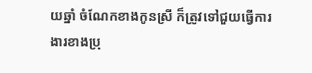យឆ្នាំ ចំណែកខាងកូនស្រី ក៏ត្រូវទៅជួយធ្វើការងារខាងប្រុ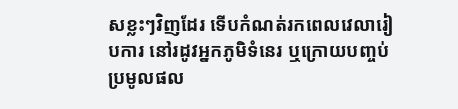សខ្លះៗវិញដែរ ទើបកំណត់រកពេលវេលារៀបការ នៅរដូវអ្នកភូមិទំនេរ ឬក្រោយបញ្ចប់ប្រមូលផល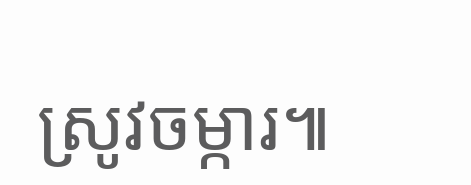ស្រូវចម្ការ៕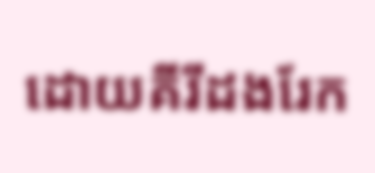ដោយគីរីដងរែក